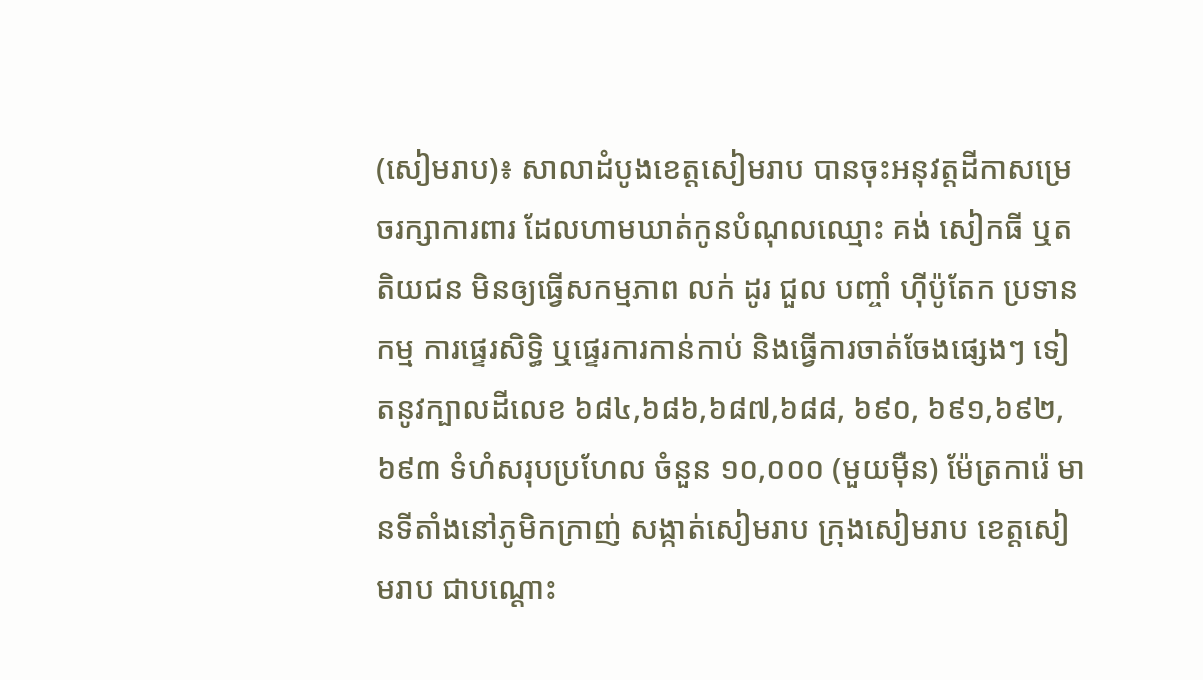(សៀមរាប)៖ សាលាដំបូងខេត្តសៀមរាប បានចុះអនុវត្តដីកាសម្រេចរក្សាការពារ ដែលហាមឃាត់កូនបំណុលឈ្មោះ គង់ សៀកធី ឬតតិយជន មិនឲ្យធ្វើសកម្មភាព លក់ ដូរ ជួល បញ្ចាំ ហ៊ីប៉ូតែក ប្រទានកម្ម ការផ្ទេរសិទ្ធិ ឬផ្ទេរការកាន់កាប់ និងធ្វើការចាត់ចែងផ្សេងៗ ទៀតនូវក្បាលដីលេខ ៦៨៤,៦៨៦,៦៨៧,៦៨៨, ៦៩០, ៦៩១,៦៩២,៦៩៣ ទំហំសរុបប្រហែល ចំនួន ១០,០០០ (មួយម៉ឺន) ម៉ែត្រការ៉េ មានទីតាំងនៅភូមិកក្រាញ់ សង្កាត់សៀមរាប ក្រុងសៀមរាប ខេត្តសៀមរាប ជាបណ្តោះ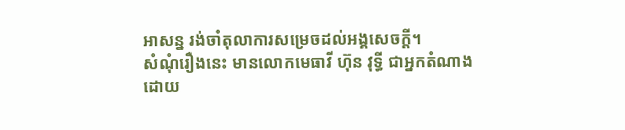អាសន្ន រង់ចាំតុលាការសម្រេចដល់អង្គសេចក្តី។
សំណុំរឿងនេះ មានលោកមេធាវី ហ៊ុន វុទ្ធី ជាអ្នកតំណាងដោយ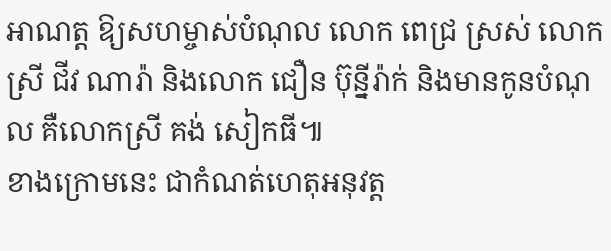អាណត្ត ឱ្យសហម្ចាស់បំណុល លោក ពេជ្រ ស្រស់ លោកស្រី ជីវ ណារ៉ា និងលោក ជឿន ប៊ុន្នីរ៉ាក់ និងមានកូនបំណុល គឺលោកស្រី គង់ សៀកធី៕
ខាងក្រោមនេះ ជាកំណត់ហេតុអនុវត្ត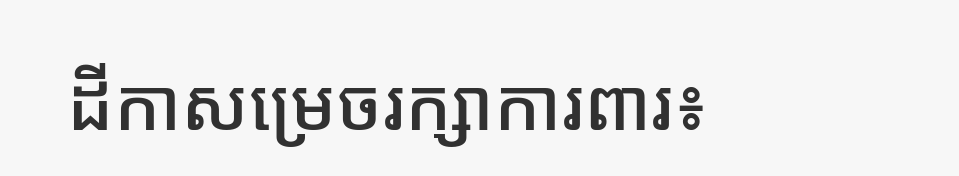ដីកាសម្រេចរក្សាការពារ៖